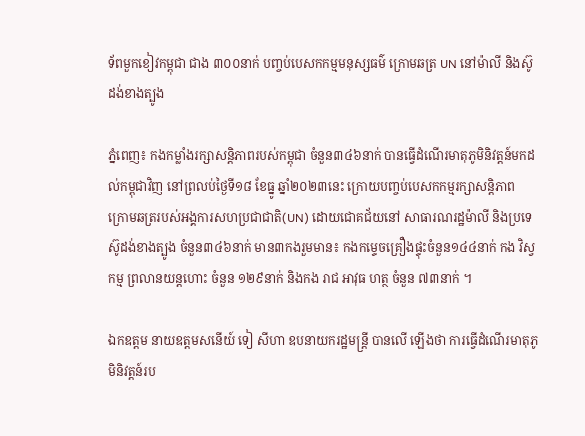ទ័ពមួកខៀវកម្ពុជា ជាង ៣០០នាក់ បញ្ចប់បេសកកម្មមនុស្សធម៌ ក្រោមឆត្រ UN នៅម៉ាលី និងស៊ូដង់ខាងត្បូង

ភ្នំពេញ៖ កងកម្លាំងរក្សាសន្តិភាពរបស់កម្ពុជា ចំនួន៣៤៦នាក់ បានធ្វើដំណើរមាតុភូមិនិវត្តន៍មកដល់កម្ពុជាវិញ នៅព្រលប់ថ្ងៃទី១៨ ខែធ្នូ ឆ្នាំ២០២៣នេះ ក្រោយបញ្ចប់បេសកកម្មរក្សាសន្តិភាព ក្រោមឆត្ររបស់អង្គការសហប្រជាជាតិ(UN) ដោយជោគជ័យនៅ សាធារណរដ្ឋម៉ាលី និងប្រទេស៊ូដង់ខាងត្បូង ចំនួន៣៤៦នាក់ មាន៣កងរួមមាន៖ កងកម្ទេចគ្រឿងផ្ទុះចំនួន១៤៤នាក់ កង វិស្វកម្ម ព្រលានយន្តហោះ ចំនួន ១២៩នាក់ និងកង រាជ អាវុធ ហត្ថ ចំនួន ៧៣នាក់ ។

ឯកឧត្តម នាយឧត្តមសនេីយ៍ ទៀ សីហា ឧបនាយករដ្ឋមន្ត្រី បានលើ ឡើងថា ការធ្វើដំណើរមាតុភូមិនិវត្តន៍រប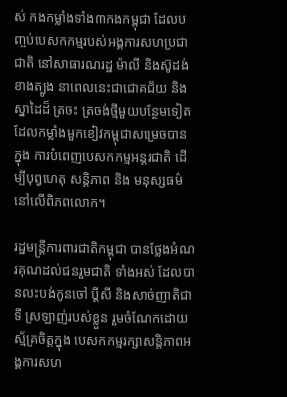ស់ កងកម្លាំងទាំង៣កងកម្ពុជា ដែលបញ្ចប់បេសកកម្មរបស់អង្គការសហប្រជាជាតិ នៅសាធារណរដ្ឋ ម៉ាលី និងស៊ូដង់ខាងត្បូង នាពេលនេះជាជោគជ័យ និងស្នាដៃដ៏ ត្រចះ ត្រចង់ថ្មីមួយបន្ថែមទៀត ដែលកម្លាំងមួកខៀវកម្ពុជាសម្រេចបាន ក្នុង ការបំពេញបេសកកម្មអន្តរជាតិ ដើម្បីបុព្វហេតុ សន្តិភាព និង មនុស្សធម៌ នៅលើពិភពលោក។

រដ្ឋមន្ត្រីការពារជាតិកម្ពុជា បានថ្លែងអំណរគុណដល់ជនរួមជាតិ ទាំងអស់ ដែលបានលះបង់កូនចៅ ប្តីសី និងសាច់ញាតិជាទី ស្រឡាញ់របស់ខ្លួន រួមចំណែកដោយស្ម័គ្រចិត្តក្នុង បេសកកម្មរក្សាសន្តិភាពអង្គការសហ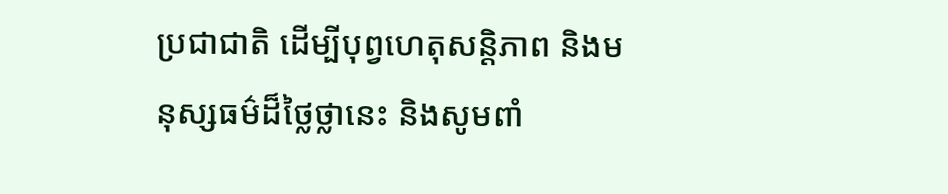ប្រជាជាតិ ដើម្បីបុព្វហេតុសន្តិភាព និងមនុស្សធម៌ដ៏ថ្លៃថ្លានេះ និងសូមពាំ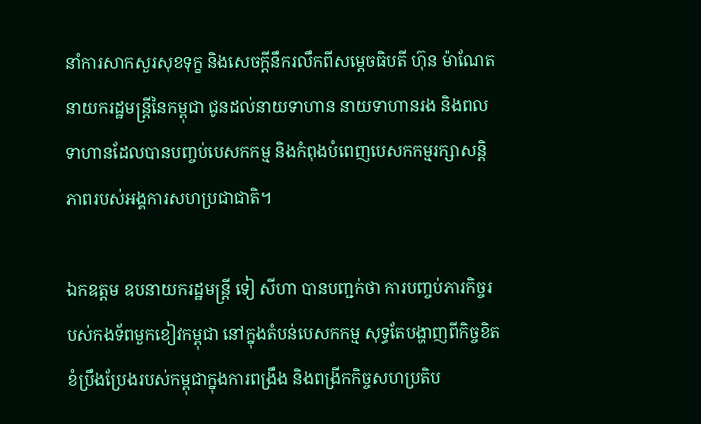នាំការសាកសួរសុខទុក្ខ និងសេចក្ដីនឹករលឹកពីសម្តេចធិបតី ហ៊ុន ម៉ាណែត នាយករដ្ឋមន្ត្រីនៃកម្ពុជា ជូនដល់នាយទាហាន នាយទាហានរង និងពលទាហានដែលបានបញ្ចប់បេសកកម្ម និងកំពុងបំពេញបេសកកម្មរក្សាសន្តិភាពរបស់អង្គការសហប្រជាជាតិ។

ឯកឧត្តម ឧបនាយករដ្ឋមន្ត្រី ទៀ សីហា បានបញ្ជក់ថា ការបញ្ចប់ភារកិច្ចរបស់កងទ័ពមួកខៀវកម្ពុជា នៅក្នុងតំបន់បេសកកម្ម សុទ្ធតែបង្ហាញពីកិច្ចខិតខំប្រឹងប្រែងរបស់កម្ពុជាក្នុងការពង្រឹង និងពង្រីកកិច្ចសហប្រតិប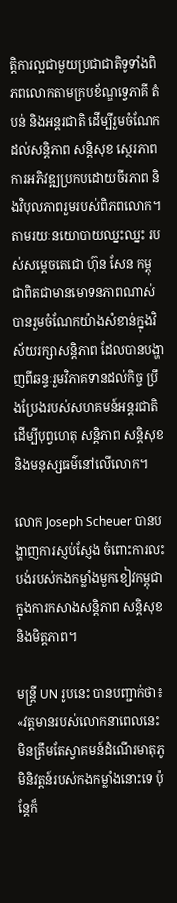ត្តិការល្អជាមួយប្រជាជាតិទូទាំងពិភពលោកតាមក្របខ័ណ្ឌទ្វេភាគី តំបន់ និងអន្តរជាតិ ដើម្បីរួមចំណែកដល់សន្តិភាព សន្តិសុខ ស្ថេរភាព ការអភិវឌ្ឍប្រកបដោយចីរភាព និងវិបុលភាពរួមរបស់ពិភពលោក។
តាមរយៈនយោបាយឈ្នះឈ្នះ របស់សម្តេចតេជោ ហ៊ុន សែន កម្ពុជាពិតជាមានមោទនភាពណាស់បានរួមចំណែកយ៉ាងសំខាន់ក្នុងវិស័យរក្សាសន្តិភាព ដែលបានបង្ហាញពីឆន្ទៈរួមវិភាគទានដល់កិច្ច ប្រឹងប្រែងរបស់សហគមន៍អន្តរជាតិ ដើម្បីបុព្វហេតុ សន្តិភាព សន្តិសុខ និងមនុស្សធម៌នៅលើលោក។

លោក Joseph Scheuer បានបង្ហាញការស្ញប់ស្ញែង ចំពោះការលះបង់របស់កងកម្លាំងមួកខៀវកម្ពុជា ក្នុងការកសាងសន្តិភាព សន្តិសុខ និងមិត្តភាព។

មន្ត្រី UN រូបនេះ បានបញ្ជាក់ថា៖ «វត្តមានរបស់លោកនាពេលនេះ មិនត្រឹមតែស្វាគមន៍ដំណើរមាតុភូមិនិវត្តន៍របស់កងកម្លាំងនោះទេ ប៉ុន្តែក៏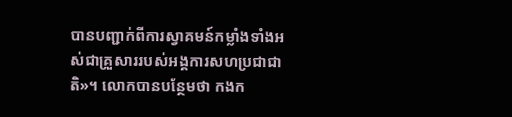បានបញ្ជាក់ពីការស្វាគមន៍កម្លាំងទាំងអស់ជាគ្រួសាររបស់អង្គការសហប្រជាជាតិ»។ លោកបានបន្ថែមថា កងក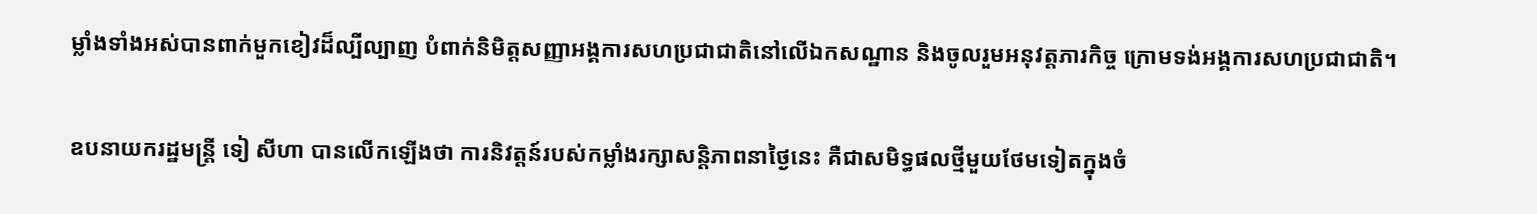ម្លាំងទាំងអស់បានពាក់មួកខៀវដ៏ល្បីល្បាញ បំពាក់និមិត្តសញ្ញាអង្គការសហប្រជាជាតិនៅលើឯកសណ្ឋាន និងចូលរួមអនុវត្តភារកិច្ច ក្រោមទង់អង្គការសហប្រជាជាតិ។

ឧបនាយករដ្ឋមន្ត្រី ទៀ សីហា បានលើកឡើងថា ការនិវត្តន៍របស់កម្លាំងរក្សាសន្តិភាពនាថ្ងៃនេះ គឺជាសមិទ្ធផលថ្មីមួយថែមទៀតក្នុងចំ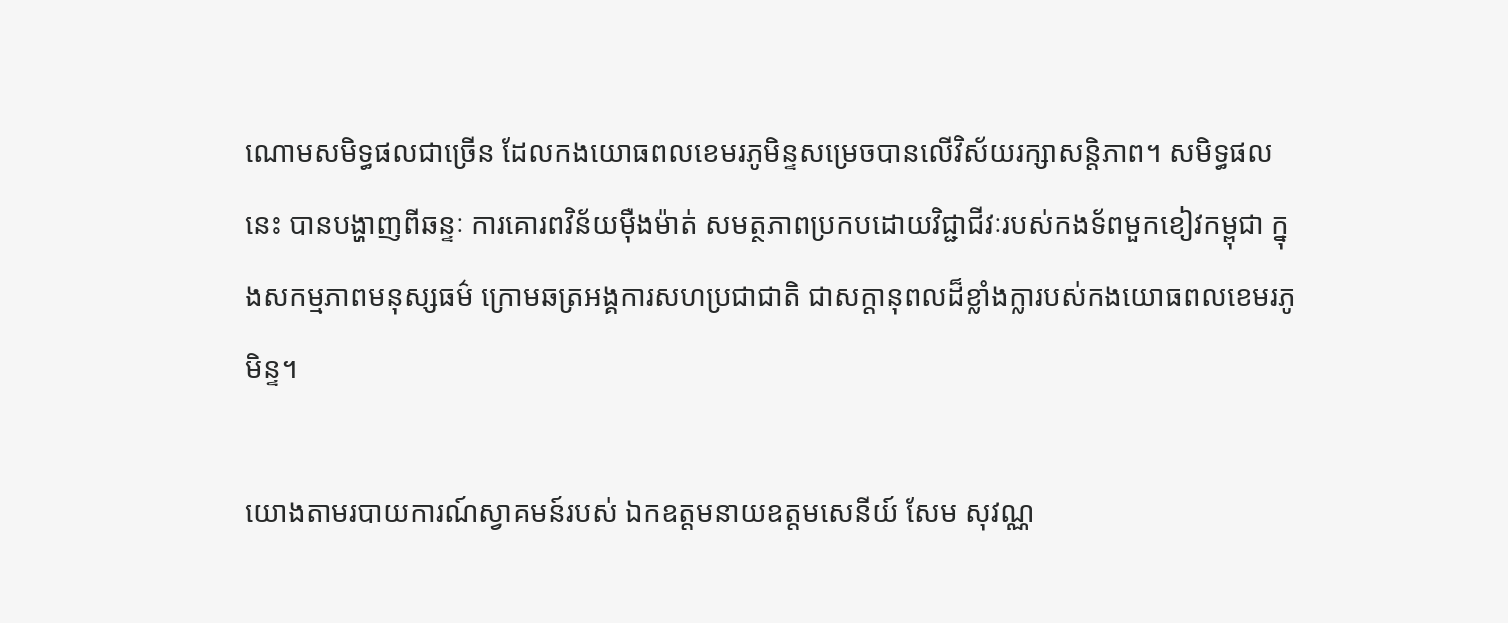ណោមសមិទ្ធផលជាច្រើន ដែលកងយោធពលខេមរភូមិន្ទសម្រេចបានលើវិស័យរក្សាសន្តិភាព។ សមិទ្ធផលនេះ បានបង្ហាញពីឆន្ទៈ ការគោរពវិន័យម៉ឺងម៉ាត់ សមត្ថភាពប្រកបដោយវិជ្ជាជីវៈរបស់កងទ័ពមួកខៀវកម្ពុជា ក្នុងសកម្មភាពមនុស្សធម៌ ក្រោមឆត្រអង្គការសហប្រជាជាតិ ជាសក្តានុពលដ៏ខ្លាំងក្លារបស់កងយោធពលខេមរភូមិន្ទ។

យោងតាមរបាយការណ៍ស្វាគមន៍របស់ ឯកឧត្តមនាយឧត្តមសេនីយ៍ សែម សុវណ្ណ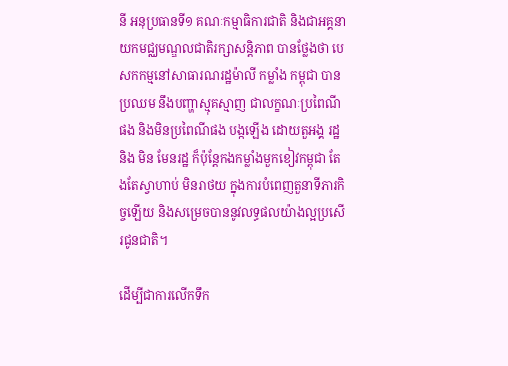នី អនុប្រធានទី១ គណៈកម្មាធិការជាតិ និងជាអគ្គនាយកមជ្ឈមណ្ឌលជាតិរក្សាសន្តិភាព បានថ្លែងថា បេសកកម្មនៅសាធារណរដ្ឋម៉ាលី កម្លាំង កម្ពុជា បាន ប្រឈម នឹងបញ្ហាស្មុគស្មាញ ជាលក្ខណៈប្រពៃណីផង និងមិនប្រពៃណីផង បង្កឡើង ដោយតួអង្គ រដ្ឋ និង មិន មែនរដ្ឋ ក៏ប៉ុន្តែកងកម្លាំងមួកខៀវកម្ពុជា តែងតែស្វាហាប់ មិនរាថយ ក្នុងការបំពេញតួនាទីភារកិច្ចឡើយ និងសម្រេចបាននូវលទ្ធផលយ៉ាងល្អប្រសើរជូនជាតិ។

ដើម្បីជាការលើកទឹក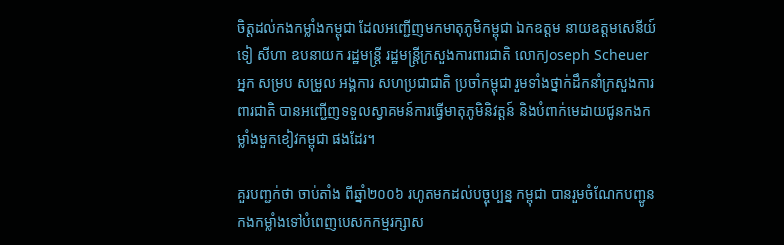ចិត្តដល់កងកម្លាំងកម្ពុជា ដែលអញ្ជើញមកមាតុភូមិកម្ពុជា ឯកឧត្តម នាយឧត្តមសេនីយ៍ ទៀ សីហា ឧបនាយក រដ្ឋមន្រ្តី រដ្ឋមន្រ្តីក្រសួងការពារជាតិ លោកJoseph Scheuer អ្នក សម្រប សម្រួល អង្គការ សហប្រជាជាតិ ប្រចាំកម្ពុជា រួមទាំងថ្នាក់ដឹកនាំក្រសួងការពារជាតិ បានអញ្ជើញទទួលស្វាគមន៍ការធ្វើមាតុភូមិនិវត្តន៍ និងបំពាក់មេដាយជូនកងកម្លាំងមួកខៀវកម្ពុជា ផងដែរ។

គួរបញ្ជក់ថា ចាប់តាំង ពីឆ្នាំ២០០៦ រហូតមកដល់បច្ចុប្បន្ន កម្ពុជា បានរួមចំណែកបញ្ជូនកងកម្លាំងទៅបំពេញបេសកកម្មរក្សាស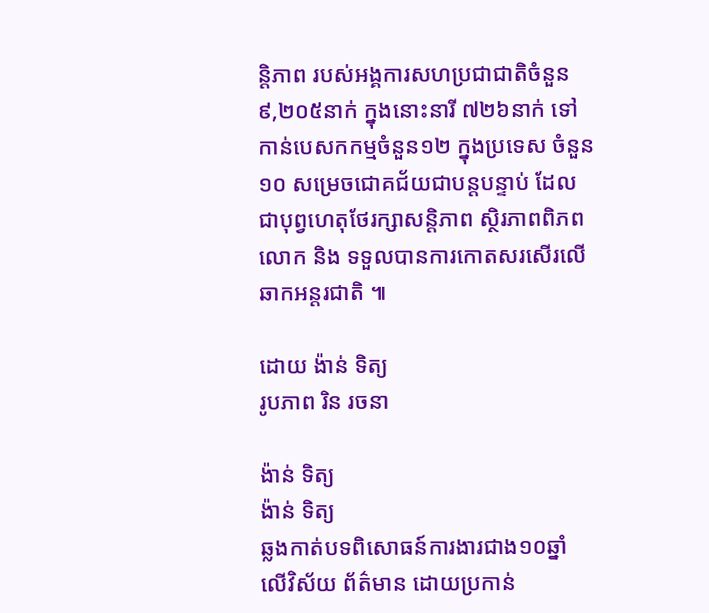ន្តិភាព របស់អង្គការសហប្រជាជាតិចំនួន ៩,២០៥នាក់ ក្នុងនោះនារី ៧២៦នាក់ ទៅកាន់បេសកកម្មចំនួន១២ ក្នុងប្រទេស ចំនួន១០ សម្រេចជោគជ័យជាបន្តបន្ទាប់ ដែលជាបុព្វហេតុថែរក្សាសន្តិភាព ស្ថិរភាពពិភពលោក និង ទទួលបានការកោតសរសើរលើឆាកអន្តរជាតិ ៕

ដោយ ង៉ាន់ ទិត្យ
រូបភាព រិន រចនា

ង៉ាន់ ទិត្យ
ង៉ាន់ ទិត្យ
ឆ្លងកាត់បទពិសោធន៍ការងារជាង១០ឆ្នាំ លើវិស័យ ព័ត៌មាន ដោយប្រកាន់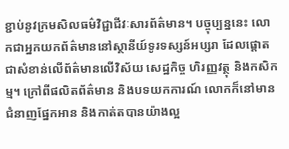ខ្ជាប់នូវក្រមសិលធម៌វិជ្ជាជីវៈសារព័ត៌មាន។ បច្ចុប្បន្ននេះ លោកជាអ្នកយកព័ត៌មាននៅស្ថានីយ៍ទូរទស្សន៍អប្សរា ដែលផ្តោតជាសំខាន់លើព័ត៌មានលើវិស័យ សេដ្ឋកិច្ច ហិរញ្ញវត្ថុ និងកសិកម្ម។ ក្រៅពីផលិតព័ត៌មាន និងបទយកការណ៍ លោកក៏នៅមានជំនាញផ្នែកអាន និងកាត់តបានយ៉ាងល្អ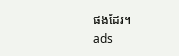ផងដែរ។
ads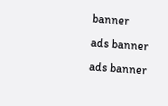banner
ads banner
ads banner